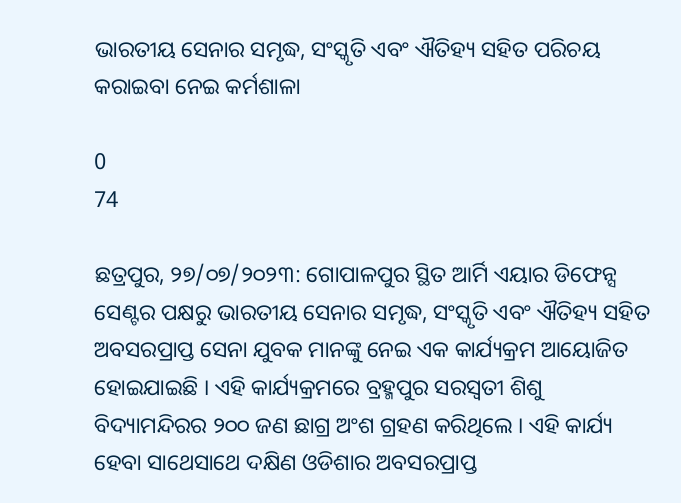ଭାରତୀୟ ସେନାର ସମୃଦ୍ଧ, ସଂସ୍କୃତି ଏବଂ ଐତିହ୍ୟ ସହିତ ପରିଚୟ କରାଇବା ନେଇ କର୍ମଶାଳା

0
74

ଛତ୍ରପୁର, ୨୭/୦୭/୨୦୨୩: ଗୋପାଳପୁର ସ୍ଥିତ ଆର୍ମି ଏୟାର ଡିଫେନ୍ସ ସେଣ୍ଟର ପକ୍ଷରୁ ଭାରତୀୟ ସେନାର ସମୃଦ୍ଧ, ସଂସ୍କୃତି ଏବଂ ଐତିହ୍ୟ ସହିତ ଅବସରପ୍ରାପ୍ତ ସେନା ଯୁବକ ମାନଙ୍କୁ ନେଇ ଏକ କାର୍ଯ୍ୟକ୍ରମ ଆୟୋଜିତ ହୋଇଯାଇଛି । ଏହି କାର୍ଯ୍ୟକ୍ରମରେ ବ୍ରହ୍ମପୁର ସରସ୍ବତୀ ଶିଶୁ ବିଦ୍ୟାମନ୍ଦିରର ୨୦୦ ଜଣ ଛାଗ୍ର ଅଂଶ ଗ୍ରହଣ କରିଥିଲେ । ଏହି କାର୍ଯ୍ୟ ହେବା ସାଥେସାଥେ ଦକ୍ଷିଣ ଓଡିଶାର ଅବସରପ୍ରାପ୍ତ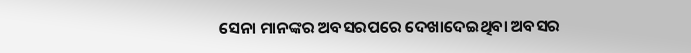ସେନା ମାନଙ୍କର ଅବସରପରେ ଦେଖାଦେଇଥିବା ଅବସର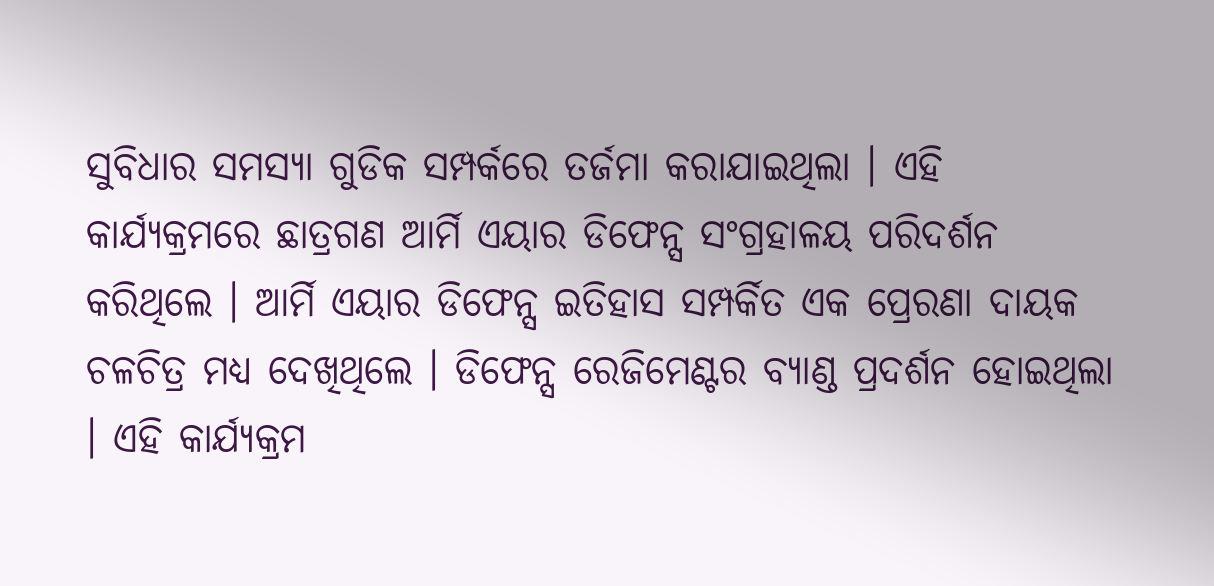ସୁବିଧାର ସମସ୍ଯା ଗୁଡିକ ସମ୍ପର୍କରେ ତର୍ଜମା କରାଯାଇଥିଲା । ଏହି କାର୍ଯ୍ୟକ୍ରମରେ ଛାତ୍ରଗଣ ଆର୍ମି ଏୟାର ଡିଫେନ୍ସ ସଂଗ୍ରହାଳୟ ପରିଦର୍ଶନ କରିଥିଲେ । ଆର୍ମି ଏୟାର ଡିଫେନ୍ସ ଇତିହାସ ସମ୍ପର୍କିତ ଏକ ପ୍ରେରଣା ଦାୟକ ଚଳଚିତ୍ର ମଧ୍ଯ ଦେଖିଥିଲେ । ଡିଫେନ୍ସ ରେଜିମେଣ୍ଟର ବ୍ଯାଣ୍ଡ ପ୍ରଦର୍ଶନ ହୋଇଥିଲା । ଏହି କାର୍ଯ୍ୟକ୍ରମ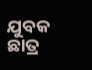ଯୁବକ ଛାତ୍ର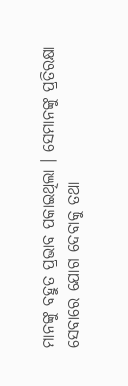ମାନଙ୍କୁ ବହୁତ ପ୍ରଭାବ ପକାଇଥିଲା । ସେମାନଙ୍କୁ ପ୍ରତିରକ୍ଷା ସେବାରେ ଯୋଗ ଦେବାକୁ ତଥା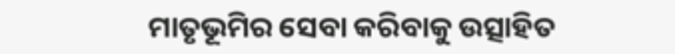ମାତୃଭୂମିର ସେବା କରିବାକୁ ଉତ୍ସାହିତ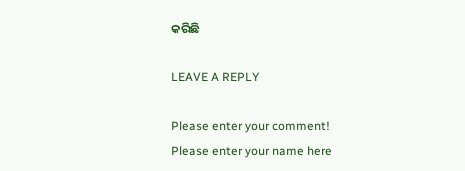କରିଛି

LEAVE A REPLY

Please enter your comment!
Please enter your name here